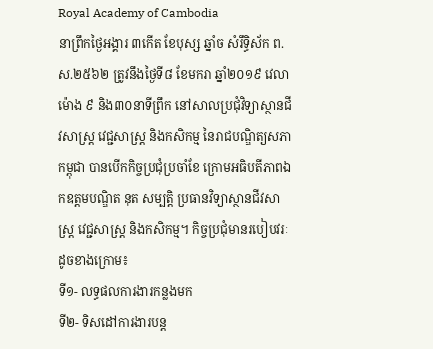Royal Academy of Cambodia
នាព្រឹកថ្ងៃអង្គារ ៣កើត ខែបុស្ស ឆ្នាំច សំរឹទ្ធិស័ក ព.ស.២៥៦២ ត្រូវនឹងថ្ងៃទី៨ ខែមករា ឆ្នាំ២០១៩ វេលាម៉ោង ៩ និង៣០នាទីព្រឹក នៅសាលប្រជុំវិទ្យាស្ថានជីវសាស្ត្រ វេជ្ជសាស្ត្រ និងកសិកម្ម នៃរាជបណ្ឌិត្យសភាកម្ពុជា បានបើកកិច្ចប្រជុំប្រចាំខែ ក្រោមអធិបតីភាពឯកឧត្តមបណ្ឌិត នុត សម្បត្តិ ប្រធានវិទ្យាស្ថានជីវសាស្ត្រ វេជ្ជសាស្ត្រ និងកសិកម្ម។ កិច្ចប្រជុំមានរបៀបវរៈដូចខាងក្រោម៖
ទី១- លទ្ធផលការងារកន្លងមក
ទី២- ទិសដៅការងារបន្ត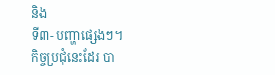និង
ទី៣- បញ្ហាផ្សេងៗ។
កិច្ចប្រជុំនេះដែរ បា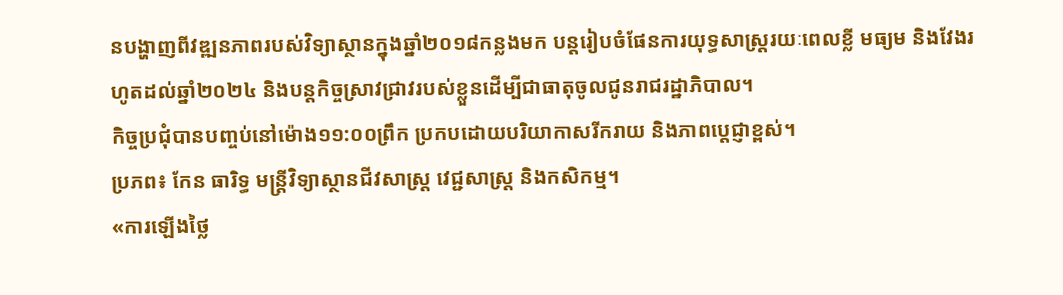នបង្ហាញពីវឌ្ឍនភាពរបស់វិទ្យាស្ថានក្នុងឆ្នាំ២០១៨កន្លងមក បន្តរៀបចំផែនការយុទ្ធសាស្ត្ររយៈពេលខ្លី មធ្យម និងវែងរហូតដល់ឆ្នាំ២០២៤ និងបន្តកិច្ចស្រាវជ្រាវរបស់ខ្លួនដើម្បីជាធាតុចូលជូនរាជរដ្ឋាភិបាល។
កិច្ចប្រជុំបានបញ្ចប់នៅម៉ោង១១:០០ព្រឹក ប្រកបដោយបរិយាកាសរីករាយ និងភាពបេ្តជ្ញាខ្ពស់។
ប្រភព៖ កែន ធារិទ្ធ មន្ត្រីវិទ្យាស្ថានជីវសាស្ត្រ វេជ្ជសាស្ត្រ និងកសិកម្ម។
«ការឡើងថ្លៃ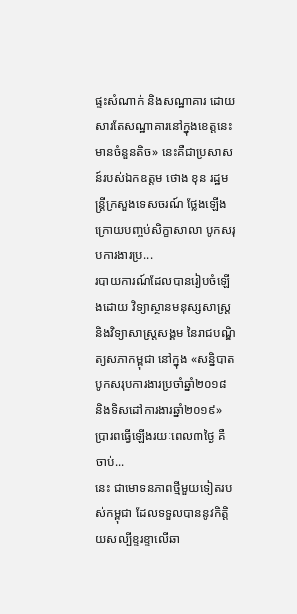ផ្ទះសំណាក់ និងសណ្ឋាគារ ដោយសារតែសណ្ឋាគារនៅក្នុងខេត្តនេះ មានចំនួនតិច» នេះគឺជាប្រសាសន៍របស់ឯកឧត្ដម ថោង ខុន រដ្ឋមន្ត្រីក្រសួងទេសចរណ៍ ថ្លែងឡើងក្រោយបញ្ចប់សិក្ខាសាលា បូកសរុបការងារប្រ...
របាយការណ៍ដែលបានរៀបចំឡើងដោយ វិទ្យាស្ថានមនុស្សសាស្រ្ត និងវិទ្យាសាស្រ្តសង្គម នៃរាជបណ្ឌិត្យសភាកម្ពុជា នៅក្នុង «សន្និបាតបូកសរុបការងារប្រចាំឆ្នាំ២០១៨ និងទិសដៅការងារឆ្នាំ២០១៩» ប្រារពធ្វើឡើងរយៈពេល៣ថ្ងៃ គឺចាប់...
នេះ ជាមោទនភាពថ្មីមួយទៀតរបស់កម្ពុជា ដែលទទួលបាននូវកិត្តិយសល្បីខ្ទរខ្ទាលើឆា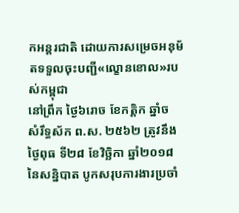កអន្តរជាតិ ដោយការសម្រេចអនុម័តទទួលចុះបញ្ជី«ល្ខោនខោល»របស់កម្ពុជា
នៅព្រឹក ថ្ងៃ៦រោច ខែកត្តិក ឆ្នាំច សំរឹទ្ធស័ក ព.ស. ២៥៦២ ត្រូវនឹងថ្ងៃពុធ ទី២៨ ខែវិច្ឆិកា ឆ្នាំ២០១៨ នៃសន្និបាត បូកសរុបការងារប្រចាំ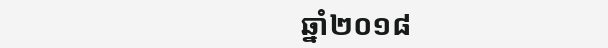ឆ្នាំ២០១៨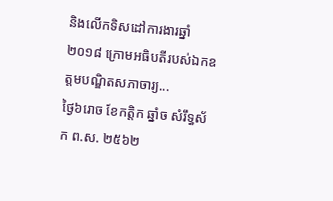និងលើកទិសដៅការងារឆ្នាំ២០១៨ ក្រោមអធិបតីរបស់ឯកឧត្តមបណ្ឌិតសភាចារ្យ...
ថ្ងៃ៦រោច ខែកត្តិក ឆ្នាំច សំរឹទ្ធស័ក ព.ស. ២៥៦២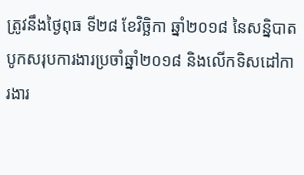ត្រូវនឹងថ្ងៃពុធ ទី២៨ ខែវិច្ឆិកា ឆ្នាំ២០១៨ នៃសន្និបាត បូកសរុបការងារប្រចាំឆ្នាំ២០១៨ និងលើកទិសដៅការងារ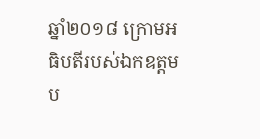ឆ្នាំ២០១៨ ក្រោមអធិបតីរបស់ឯកឧត្តមប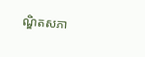ណ្ឌិតសភា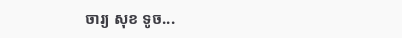ចារ្យ សុខ ទូច...